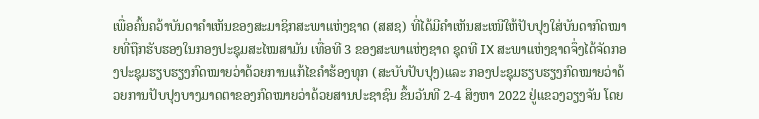ເພື່ອຄົ້ນຄວ້າບັນດາຄຳເຫັນຂອງສະມາຊິກສະພາແຫ່ງຊາດ (ສສຊ) ທີ່ໄດ້ມີຄຳເຫັນສະເໜີໃຫ້ປັບປຸງໃສ່ບັນດາກົດໝາຍທີ່ຖືກຮັບຮອງໃນກອງປະຊຸມສະໄໝສາມັນ ເທື່ອທີ 3 ຂອງສະພາແຫ່ງຊາດ ຊຸດທີ IX ສະພາແຫ່ງຊາດຈຶ່ງໄດ້ຈັດກອງປະຊຸມຮຽບຮຽງກົດໝາຍວ່າດ້ວຍການແກ້ໄຂຄຳຮ້ອງທຸກ (ສະບັບປັບປຸງ)ແລະ ກອງປະຊຸມຮຽບຮຽງກົດໝາຍວ່າດ້ວຍການປັບປຸງບາງມາດຕາຂອງກົດໝາຍວ່າດ້ວຍສານປະຊາຊົນ ຂຶ້ນວັນທີ 2-4 ສິງຫາ 2022 ຢູ່ແຂວງວຽງຈັນ ໂດຍ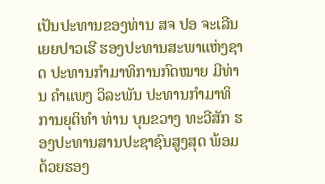ເປັນປະທານຂອງທ່ານ ສຈ ປອ ຈະເລີນ ເຍຍປາວເຮີ ຮອງປະທານສະພາແຫ່ງຊາດ ປະທານກຳມາທິການກົດໝາຍ ມີທ່ານ ຄຳແພງ ວິລະພັນ ປະທານກຳມາທິການຍຸຕິທຳ ທ່ານ ບຸນຂວາງ ທະວີສັກ ຮອງປະທານສານປະຊາຊົນສູງສຸດ ພ້ອມດ້ວຍຮອງ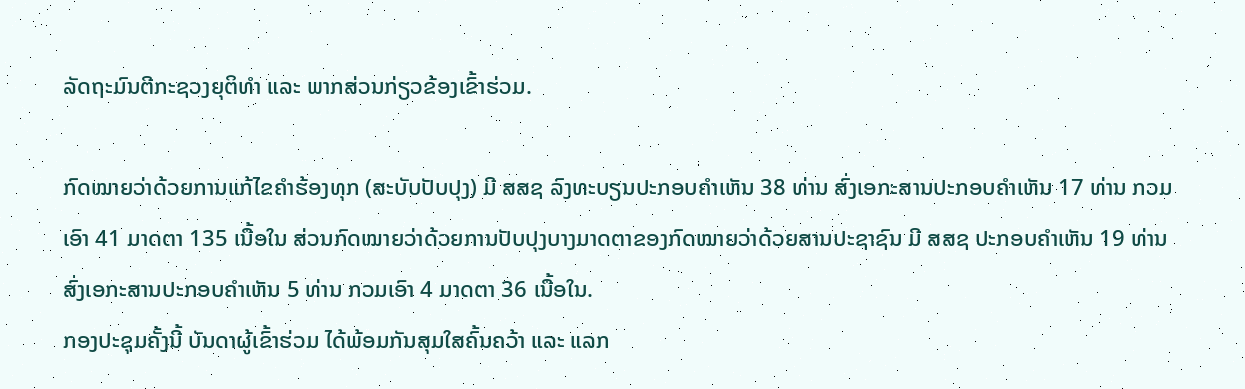ລັດຖະມົນຕີກະຊວງຍຸຕິທຳ ແລະ ພາກສ່ວນກ່ຽວຂ້ອງເຂົ້າຮ່ວມ.

ກົດໝາຍວ່າດ້ວຍການແກ້ໄຂຄຳຮ້ອງທຸກ (ສະບັບປັບປຸງ) ມີ ສສຊ ລົງທະບຽນປະກອບຄຳເຫັນ 38 ທ່ານ ສົ່ງເອກະສານປະກອບຄຳເຫັນ 17 ທ່ານ ກວມເອົາ 41 ມາດຕາ 135 ເນື້ອໃນ ສ່ວນກົດໝາຍວ່າດ້ວຍການປັບປຸງບາງມາດຕາຂອງກົດໝາຍວ່າດ້ວຍສານປະຊາຊົນ ມີ ສສຊ ປະກອບຄຳເຫັນ 19 ທ່ານ ສົ່ງເອກະສານປະກອບຄຳເຫັນ 5 ທ່ານ ກວມເອົາ 4 ມາດຕາ 36 ເນື້ອໃນ.
ກອງປະຊຸມຄັ້ງນີ້ ບັນດາຜູ້ເຂົ້າຮ່ວມ ໄດ້ພ້ອມກັນສຸມໃສຄົ້ນຄວ້າ ແລະ ແລກ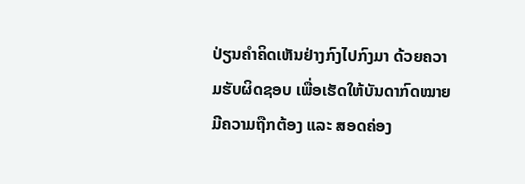ປ່ຽນຄຳຄິດເຫັນຢ່າງກົງໄປກົງມາ ດ້ວຍຄວາມຮັບຜິດຊອບ ເພື່ອເຮັດໃຫ້ບັນດາກົດໝາຍມີຄວາມຖືກຕ້ອງ ແລະ ສອດຄ່ອງ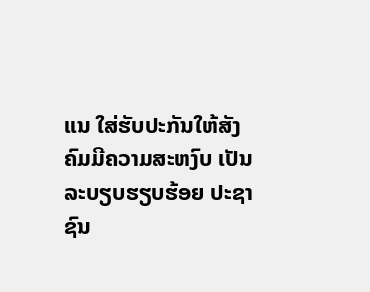ແນ ໃສ່ຮັບປະກັນໃຫ້ສັງຄົມມີຄວາມສະຫງົບ ເປັນລະບຽບຮຽບຮ້ອຍ ປະຊາຊົນ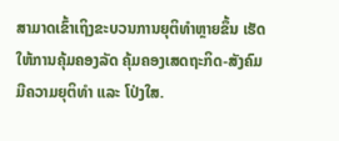ສາມາດເຂົ້າເຖິງຂະບວນການຍຸຕິທຳຫຼາຍຂຶ້ນ ເຮັດໃຫ້ການຄຸ້ມຄອງລັດ ຄຸ້ມຄອງເສດຖະກິດ-ສັງຄົມ ມີຄວາມຍຸຕິທຳ ແລະ ໂປ່ງໃສ.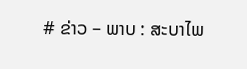# ຂ່າວ – ພາບ : ສະບາໄພ